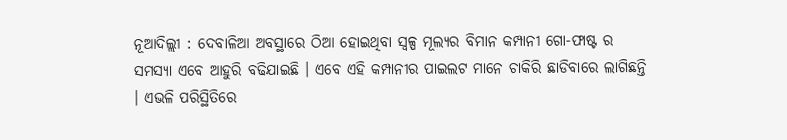ନୂଆଦିଲ୍ଲୀ : ଦେବାଳିଆ ଅବସ୍ଥାରେ ଠିଆ ହୋଇଥିବା ସ୍ୱଳ୍ପ ମୂଲ୍ୟର ବିମାନ କମ୍ପାନୀ ଗୋ-ଫାଷ୍ଟ ର ସମସ୍ୟା ଏବେ ଆହୁରି ବଢିଯାଇଛି । ଏବେ ଏହି କମ୍ପାନୀର ପାଇଲଟ ମାନେ ଚାକିରି ଛାଡିବାରେ ଲାଗିଛନ୍ତି । ଏଭଳି ପରିସ୍ଥିତିରେ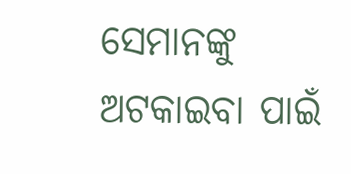ସେମାନଙ୍କୁ ଅଟକାଇବା ପାଇଁ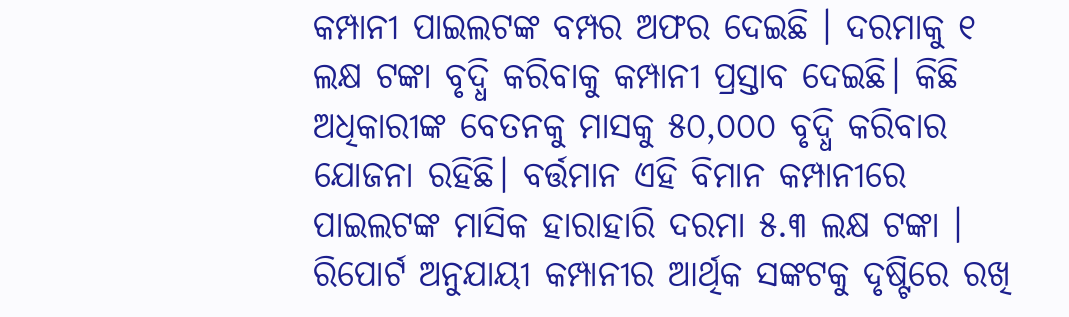କମ୍ପାନୀ ପାଇଲଟଙ୍କ ବମ୍ପର ଅଫର ଦେଇଛି । ଦରମାକୁ ୧ ଲକ୍ଷ ଟଙ୍କା ବୃଦ୍ଧି କରିବାକୁ କମ୍ପାନୀ ପ୍ରସ୍ତାବ ଦେଇଛି। କିଛି ଅଧିକାରୀଙ୍କ ବେତନକୁ ମାସକୁ ୫୦,୦୦୦ ବୃଦ୍ଧି କରିବାର ଯୋଜନା ରହିଛି। ବର୍ତ୍ତମାନ ଏହି ବିମାନ କମ୍ପାନୀରେ ପାଇଲଟଙ୍କ ମାସିକ ହାରାହାରି ଦରମା ୫.୩ ଲକ୍ଷ ଟଙ୍କା ।
ରିପୋର୍ଟ ଅନୁଯାୟୀ କମ୍ପାନୀର ଆର୍ଥିକ ସଙ୍କଟକୁ ଦୃଷ୍ଟିରେ ରଖି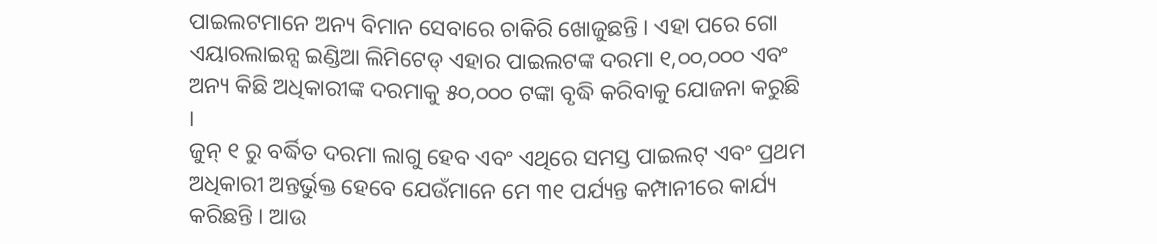ପାଇଲଟମାନେ ଅନ୍ୟ ବିମାନ ସେବାରେ ଚାକିରି ଖୋଜୁଛନ୍ତି । ଏହା ପରେ ଗୋ ଏୟାରଲାଇନ୍ସ ଇଣ୍ଡିଆ ଲିମିଟେଡ୍ ଏହାର ପାଇଲଟଙ୍କ ଦରମା ୧,୦୦,୦୦୦ ଏବଂ ଅନ୍ୟ କିଛି ଅଧିକାରୀଙ୍କ ଦରମାକୁ ୫୦,୦୦୦ ଟଙ୍କା ବୃଦ୍ଧି କରିବାକୁ ଯୋଜନା କରୁଛି ।
ଜୁନ୍ ୧ ରୁ ବର୍ଦ୍ଧିତ ଦରମା ଲାଗୁ ହେବ ଏବଂ ଏଥିରେ ସମସ୍ତ ପାଇଲଟ୍ ଏବଂ ପ୍ରଥମ ଅଧିକାରୀ ଅନ୍ତର୍ଭୁକ୍ତ ହେବେ ଯେଉଁମାନେ ମେ ୩୧ ପର୍ଯ୍ୟନ୍ତ କମ୍ପାନୀରେ କାର୍ଯ୍ୟ କରିଛନ୍ତି । ଆଉ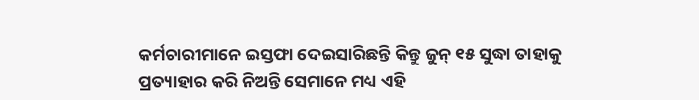କର୍ମଚାରୀମାନେ ଇସ୍ତଫା ଦେଇସାରିଛନ୍ତି କିନ୍ତୁ ଜୁନ୍ ୧୫ ସୁଦ୍ଧା ତାହାକୁ ପ୍ରତ୍ୟାହାର କରି ନିଅନ୍ତି ସେମାନେ ମଧ୍ୟ ଏହି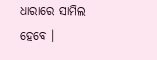ଧାରାରେ ସାମିଲ ହେବେ ।